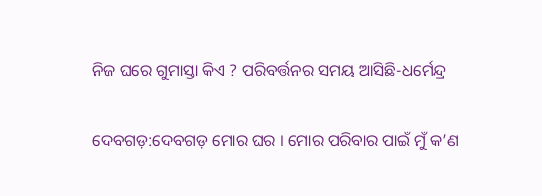ନିଜ ଘରେ ଗୁମାସ୍ତା କିଏ ? ପରିବର୍ତ୍ତନର ସମୟ ଆସିଛି-ଧର୍ମେନ୍ଦ୍ର


ଦେବଗଡ଼:ଦେବଗଡ଼ ମୋର ଘର । ମୋର ପରିବାର ପାଇଁ ମୁଁ କ’ଣ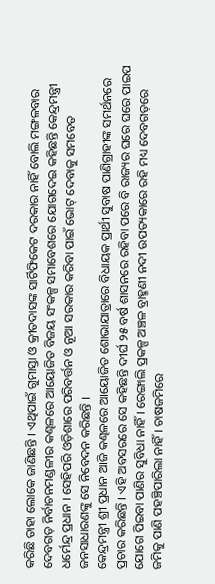କରିଛି ତାହା ଲୋକେ ଜାଣିଛନ୍ତି । ଏଥିପାଇଁ ଗୁମାସ୍ତା ଓ କ୍ରୀତଦାସଙ୍କ ସାର୍ଟିଫିକେଟ ଦରକାର ନାହିଁ ବୋଲି ମଙ୍ଗଳବାର ଦେବଗଡ଼ ନିର୍ବାଚନମଣ୍ଡଳୀର କଣ୍ଢଳରେ ଆୟୋଜିତ ବିଜୟ ସଂକଳ୍ପ ସମାବେଶରେ ଯୋଗଦେଇ କହିଛନ୍ତି କେନ୍ଦ୍ରମନ୍ତ୍ରୀ ଧର୍ମେନ୍ଦ୍ର ପ୍ରଧାନ । ସେହିପରି ଓଡ଼ିଶାରେ ପରିବର୍ତ୍ତନ ଓ ନୂଆ ସରକାର କରିବା ପାଇଁ ଭୋଟ୍ ଦେବାକୁ ସମବେତ ଜନସାଧାରଣଙ୍କୁ ସେ ନିବେଦନ କରିଛନ୍ତି ।
କେନ୍ଦ୍ରମନ୍ତ୍ରୀ ଶ୍ରୀ ପ୍ରଧାନ ଆଜି କଣ୍ଢଳରେ ଆୟୋଜିତ ଶୋଭାଯାତ୍ରାରେ ବିଧାୟକ ପ୍ରାର୍ଥୀ ସୁବାଷ ପାଣିଗ୍ରାହୀଙ୍କ ସମର୍ଥନରେ ପ୍ରଚାର କରିଛନ୍ତି । ଏହି ଅବସରରେ ସେ କହିଛନ୍ତି ଦୀର୍ଘ ୨୫ ବର୍ଷ ଶାସନରେ ରହିବା ପରେ ବି ରାଜ୍ୟର ଘରେ ଘରେ ପାଇପ ଯୋଗେ ପିଇବା ପାଣିର ସୁବିଧା ନାହିଁ । ରେଙ୍ଗାଲି ପ୍ରକଳ୍ପ ଅଞ୍ଚଳ ବ୍ରାହ୍ମଣୀ ନଦୀ ଉପତ୍ୟକାରେ ରହି ମଧ୍ୟ ଦେବଗଡ଼ରେ ଜମିକୁ ପାଣି ପହଞ୍ଚିପାରିଲା ନାହିଁ । ଚାଷଜମିରେ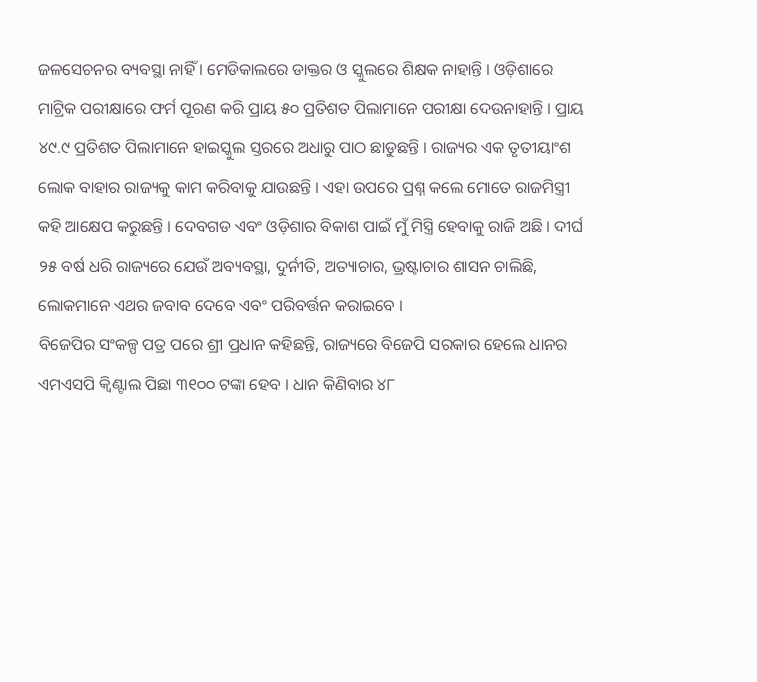ଜଳସେଚନର ବ୍ୟବସ୍ଥା ନାହିଁ । ମେଡିକାଲରେ ଡାକ୍ତର ଓ ସ୍କୁଲରେ ଶିକ୍ଷକ ନାହାନ୍ତି । ଓଡ଼ିଶାରେ ମାଟ୍ରିକ ପରୀକ୍ଷାରେ ଫର୍ମ ପୂରଣ କରି ପ୍ରାୟ ୫୦ ପ୍ରତିଶତ ପିଲାମାନେ ପରୀକ୍ଷା ଦେଉନାହାନ୍ତି । ପ୍ରାୟ ୪୯.୯ ପ୍ରତିଶତ ପିଲାମାନେ ହାଇସ୍କୁଲ ସ୍ତରରେ ଅଧାରୁ ପାଠ ଛାଡୁଛନ୍ତି । ରାଜ୍ୟର ଏକ ତୃତୀୟାଂଶ ଲୋକ ବାହାର ରାଜ୍ୟକୁ କାମ କରିବାକୁ ଯାଉଛନ୍ତି । ଏହା ଉପରେ ପ୍ରଶ୍ନ କଲେ ମୋତେ ରାଜମିସ୍ତ୍ରୀ କହି ଆକ୍ଷେପ କରୁଛନ୍ତି । ଦେବଗଡ ଏବଂ ଓଡ଼ିଶାର ବିକାଶ ପାଇଁ ମୁଁ ମିସ୍ତ୍ରି ହେବାକୁ ରାଜି ଅଛି । ଦୀର୍ଘ ୨୫ ବର୍ଷ ଧରି ରାଜ୍ୟରେ ଯେଉଁ ଅବ୍ୟବସ୍ଥା, ଦୁର୍ନୀତି, ଅତ୍ୟାଚାର, ଭ୍ରଷ୍ଟାଚାର ଶାସନ ଚାଲିଛି, ଲୋକମାନେ ଏଥର ଜବାବ ଦେବେ ଏବଂ ପରିବର୍ତ୍ତନ କରାଇବେ ।
ବିଜେପିର ସଂକଳ୍ପ ପତ୍ର ପରେ ଶ୍ରୀ ପ୍ରଧାନ କହିଛନ୍ତି, ରାଜ୍ୟରେ ବିଜେପି ସରକାର ହେଲେ ଧାନର ଏମଏସପି କ୍ୱିଣ୍ଟାଲ ପିଛା ୩୧୦୦ ଟଙ୍କା ହେବ । ଧାନ କିଣିବାର ୪୮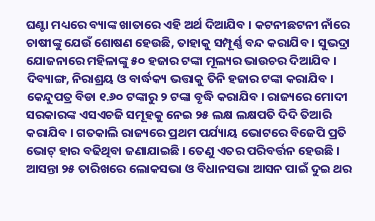ଘଣ୍ଟା ମଧ୍ୟରେ ବ୍ୟାଙ୍କ ଖାତାରେ ଏହି ଅର୍ଥ ଦିଆଯିବ । କଟନୀଛଟନୀ ନାଁରେ ଚାଷୀଙ୍କୁ ଯେଉଁ ଶୋଷଣ ହେଉଛି, ତାହାକୁ ସମ୍ପୂର୍ଣ୍ଣ ବନ୍ଦ କରାଯିବ । ସୁଭଦ୍ରା ଯୋଜନାରେ ମହିଳାଙ୍କୁ ୫୦ ହଜାର ଟଙ୍କା ମୂଲ୍ୟର ଭାଉଚର ଦିଆଯିବ । ଦିବ୍ୟାଙ୍ଗ, ନିରାଶ୍ରୟ ଓ ବାର୍ଦ୍ଧକ୍ୟ ଭତ୍ତାକୁ ତିନି ହଜାର ଟଙ୍କା କରାଯିବ । କେନ୍ଦୁପତ୍ର ବିଡା ୧.୬୦ ଟଙ୍କାରୁ ୨ ଟଙ୍କା ବୃଦ୍ଧି କରାଯିବ । ରାଜ୍ୟରେ ମୋଦୀ ସରକାରଙ୍କ ଏସଏଚଜି ସମୂହକୁ ନେଇ ୨୫ ଲକ୍ଷ ଲକ୍ଷପତି ଦିଦି ତିଆରି କରାଯିବ । ଗତକାଲି ରାଜ୍ୟରେ ପ୍ରଥମ ପର୍ଯ୍ୟାୟ ଭୋଟରେ ବିଜେପି ପ୍ରତି ଭୋଟ୍ ହାର ବଢିଥିବା ଜଣାଯାଇଛି । ତେଣୁ ଏତର ପରିବର୍ତ୍ତନ ହେଉଛି । ଆସନ୍ତା ୨୫ ତାରିଖରେ ଲୋକସଭା ଓ ବିଧାନସଭା ଆସନ ପାଇଁ ଦୁଇ ଥର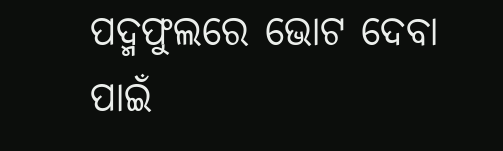ପଦ୍ମଫୁଲରେ ଭୋଟ ଦେବା ପାଇଁ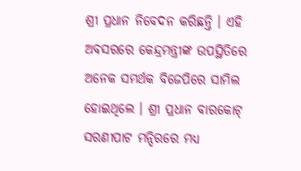ଶ୍ରୀ ପ୍ରଧାନ ନିବେଦନ କରିଛନ୍ତି । ଏହି ଅବସରରେ କେନ୍ଦ୍ରମନ୍ତ୍ରୀଙ୍କ ଉପସ୍ଥିତିରେ ଅନେକ ସମର୍ଥକ ବିଜେପିରେ ସାମିଲ ହୋଇଥିଲେ । ଶ୍ରୀ ପ୍ରଧାନ ବାରକୋଟ୍ ସରଣୀପାଟ ମନ୍ଦିରରେ ମଧ୍ୟ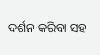ଦର୍ଶନ କରିବା ସହ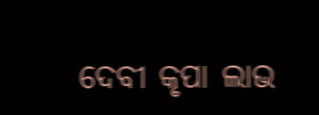ଦେବୀ କୃପା ଲାଭ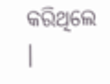କରିଥିଲେ ।